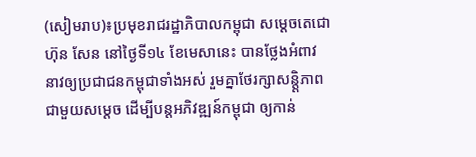(សៀមរាប)៖ប្រមុខរាជរដ្ឋាភិបាលកម្ពុជា សម្តេចតេជោ ហ៊ុន សែន នៅថ្ងៃទី១៤ ខែមេសានេះ បានថ្លែងអំពាវនាវឲ្យប្រជាជនកម្ពុជាទាំងអស់ រួមគ្នាថែរក្សាសន្ត្តិភាព ជាមួយសម្តេច ដើម្បីបន្តអភិវឌ្ឍន៍កម្ពុជា ឲ្យកាន់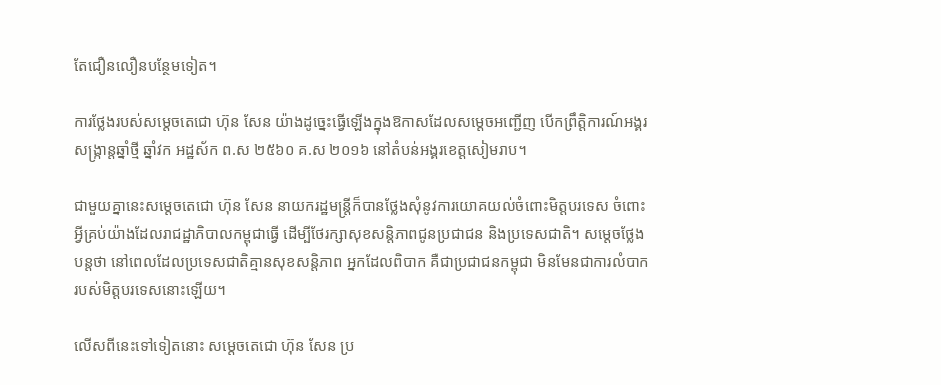តែជឿនលឿនបន្ថែមទៀត។

ការថ្លែងរបស់សម្តេចតេជោ ហ៊ុន សែន យ៉ាងដូច្នេះធ្វើឡើងក្នុងឱកាសដែលសម្តេចអញ្ជើញ បើកព្រឹតិ្តការណ៍អង្គរសង្ក្រាន្តឆ្នាំថ្មី ឆ្នាំវក អដ្ឋស័ក ព.ស ២៥៦០ គ.ស ២០១៦ នៅតំបន់អង្គរខេត្តសៀមរាប។

ជាមួយគ្នានេះសម្តេចតេជោ ហ៊ុន សែន នាយករដ្ឋមន្ត្រីក៏បានថ្លែងសុំនូវការយោគយល់ចំពោះមិត្តបរទេស ចំពោះអ្វីគ្រប់យ៉ាងដែលរាជដ្ឋាភិបាលកម្ពុជាធ្វើ ដើម្បីថែរក្សាសុខសន្តិភាពជូនប្រជាជន និងប្រទេសជាតិ។ សម្តេចថ្លែងបន្តថា នៅពេលដែលប្រទេសជាតិគ្មានសុខសន្តិភាព អ្នកដែលពិបាក គឺជាប្រជាជនកម្ពុជា មិនមែនជាការលំបាករបស់មិត្តបរទេសនោះឡើយ។

លើសពីនេះទៅទៀតនោះ សម្តេចតេជោ ហ៊ុន សែន ប្រ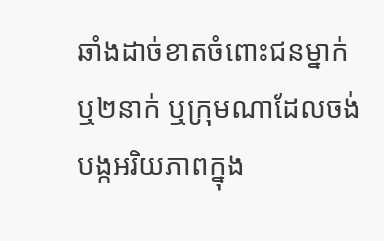ឆាំងដាច់ខាតចំពោះជនម្នាក់ ឬ២នាក់ ឬក្រុមណាដែលចង់បង្កអរិយភាពក្នុង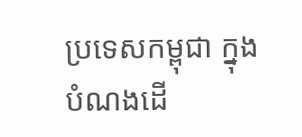ប្រទេសកម្ពុជា ក្នុងបំណងដើ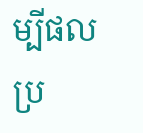ម្បីផលប្រ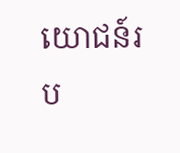យោជន៍រប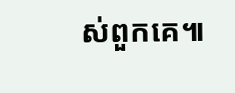ស់ពួកគេ៕